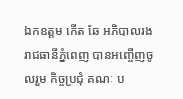ឯកឧត្តម កើត ឆែ អភិបាលរងរាជធានីភ្នំពេញ បានអញ្ចើញចូលរួម កិច្ចប្រជុំ គណៈ ប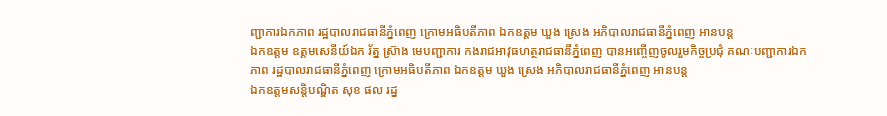ញ្ជាការឯកភាព រដ្ឋបាលរាជធានីភ្នំពេញ ក្រោមអធិបតីភាព ឯកឧត្ដម ឃួង ស្រេង អភិបាលរាជធានីភ្នំពេញ អានបន្ត
ឯកឧត្តម ឧត្តមសេនីយ៍ឯក រ័ត្ន ស្រ៊ាង មេបញ្ជាការ កងរាជអាវុធហត្ថរាជធានីភ្នំពេញ បានអញ្ចើញចូលរួមកិច្ចប្រជុំ គណៈបញ្ជាការឯកភាព រដ្ឋបាលរាជធានីភ្នំពេញ ក្រោមអធិបតីភាព ឯកឧត្ដម ឃួង ស្រេង អភិបាលរាជធានីភ្នំពេញ អានបន្ត
ឯកឧត្ដមសន្តិបណ្ឌិត សុខ ផល រដ្ន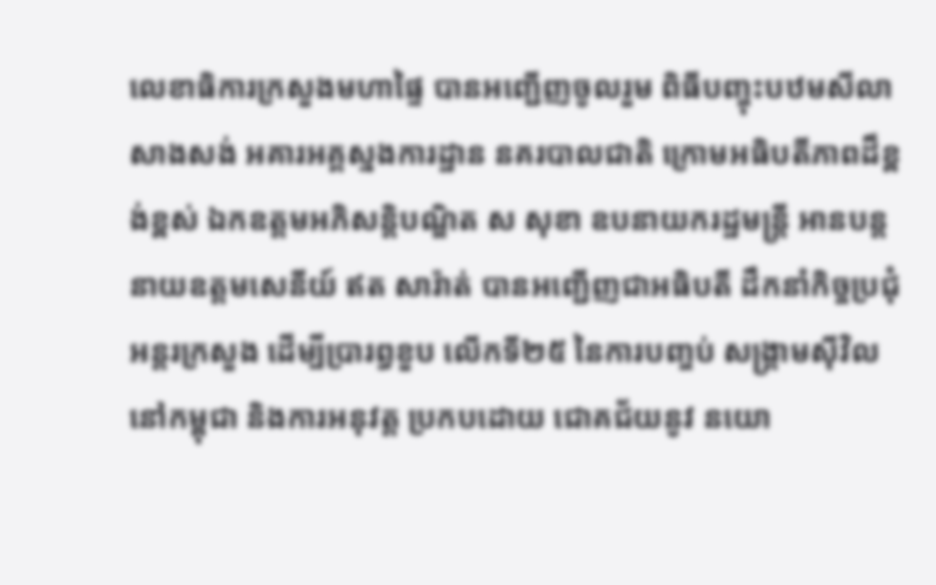លេខាធិការក្រសួងមហាផ្ទៃ បានអញ្ជើញចូលរួម ពិធីបញ្ចុះបឋមសីលាសាងសង់ អគារអគ្គស្នងការដ្ឋាន នគរបាលជាតិ ក្រោមអធិបតីភាពដ៏ខ្ពង់ខ្ពស់ ឯកឧត្តមអភិសន្តិបណ្ឌិត ស សុខា ឧបនាយករដ្ឋមន្ត្រី អានបន្ត
នាយឧត្តមសេនីយ៍ ឥត សារ៉ាត់ បានអញ្ជើញជាអធិបតី ដឹកនាំកិច្ចប្រជុំ អន្តរក្រសួង ដើម្បីប្រារព្ធខួប លើកទី២៥ នៃការបញ្ចប់ សង្គ្រាមសុីវិល នៅកម្ពុជា និងការអនុវត្ត ប្រកបដោយ ជោគជ័យនូវ នយោ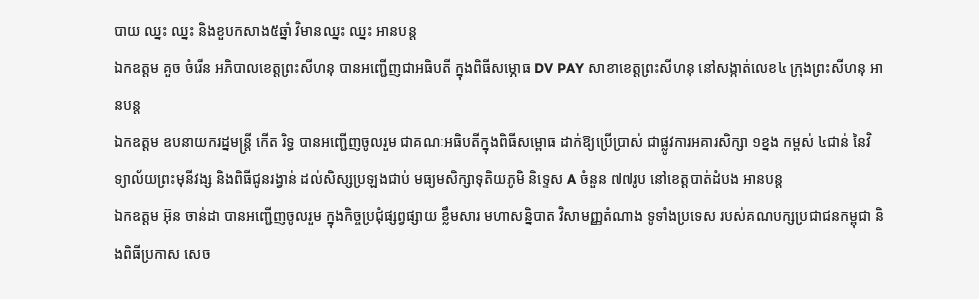បាយ ឈ្នះ ឈ្នះ និងខួបកសាង៥ឆ្នាំ វិមានឈ្នះ ឈ្នះ អានបន្ត
ឯកឧត្តម គួច ចំរើន អភិបាលខេត្តព្រះសីហនុ បានអញ្ជើញជាអធិបតី ក្នុងពិធីសម្ភោធ DV PAY សាខាខេត្តព្រះសីហនុ នៅសង្កាត់លេខ៤ ក្រុងព្រះសីហនុ អានបន្ត
ឯកឧត្តម ឧបនាយករដ្នមន្ត្រី កើត រិទ្ធ បានអញ្ជើញចូលរួម ជាគណៈអធិបតីក្នុងពិធីសម្ពោធ ដាក់ឱ្យប្រើប្រាស់ ជាផ្លូវការអគារសិក្សា ១ខ្នង កម្ពស់ ៤ជាន់ នៃវិទ្យាល័យព្រះមុនីវង្ស និងពិធីជូនរង្វាន់ ដល់សិស្សប្រឡងជាប់ មធ្យមសិក្សាទុតិយភូមិ និទ្ទេស A ចំនួន ៧៧រូប នៅខេត្តបាត់ដំបង អានបន្ត
ឯកឧត្តម អ៊ុន ចាន់ដា បានអញ្ជើញចូលរួម ក្នុងកិច្ចប្រជុំផ្សព្វផ្សាយ ខ្លឹមសារ មហាសន្និបាត វិសាមញ្ញតំណាង ទូទាំងប្រទេស របស់គណបក្សប្រជាជនកម្ពុជា និងពិធីប្រកាស សេច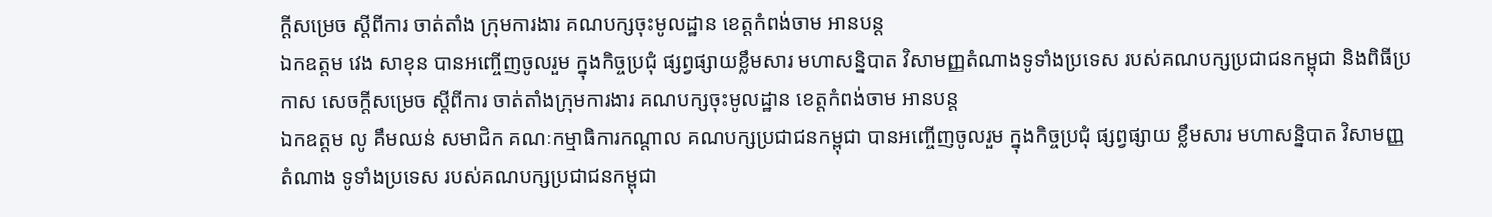ក្តីសម្រេច ស្តីពីការ ចាត់តាំង ក្រុមការងារ គណបក្សចុះមូលដ្ឋាន ខេត្តកំពង់ចាម អានបន្ត
ឯកឧត្តម វេង សាខុន បានអញ្ចើញចូលរួម ក្នុងកិច្ចប្រជុំ ផ្សព្វផ្សាយខ្លឹមសារ មហាសន្និបាត វិសាមញ្ញតំណាងទូទាំងប្រទេស របស់គណបក្សប្រជាជនកម្ពុជា និងពិធីប្រកាស សេចក្តីសម្រេច ស្ដីពីការ ចាត់តាំងក្រុមការងារ គណបក្សចុះមូលដ្ឋាន ខេត្តកំពង់ចាម អានបន្ត
ឯកឧត្តម លូ គឹមឈន់ សមាជិក គណៈកម្មាធិការកណ្តាល គណបក្សប្រជាជនកម្ពុជា បានអញ្ចើញចូលរួម ក្នុងកិច្ចប្រជុំ ផ្សព្វផ្សាយ ខ្លឹមសារ មហាសន្និបាត វិសាមញ្ញតំណាង ទូទាំងប្រទេស របស់គណបក្សប្រជាជនកម្ពុជា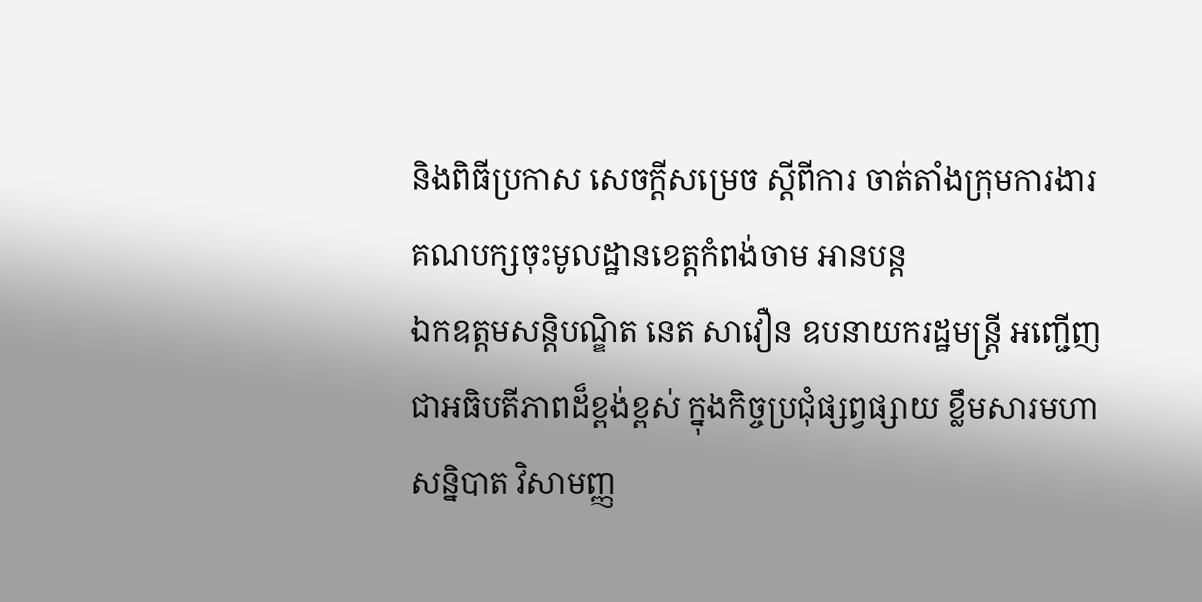និងពិធីប្រកាស សេចក្តីសម្រេច ស្ដីពីការ ចាត់តាំងក្រុមការងារ គណបក្សចុះមូលដ្ឋានខេត្តកំពង់ចាម អានបន្ត
ឯកឧត្តមសន្តិបណ្ឌិត នេត សាវឿន ឧបនាយករដ្ឋមន្រ្តី អញ្ជើញជាអធិបតីភាពដ៏ខ្ពង់ខ្ពស់ ក្នុងកិច្ចប្រជុំផ្សព្វផ្សាយ ខ្លឹមសារមហាសន្និបាត វិសាមញ្ញ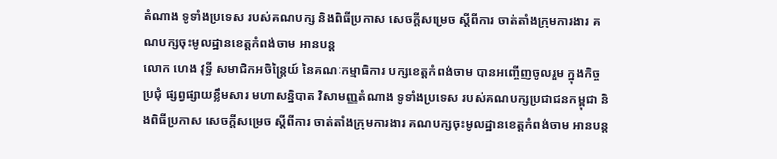តំណាង ទូទាំងប្រទេស របស់គណបក្ស និងពិធីប្រកាស សេចក្តីសម្រេច ស្តីពីការ ចាត់តាំងក្រុមការងារ គណបក្សចុះមូលដ្ឋានខេត្តកំពង់ចាម អានបន្ត
លោក ហេង វុទ្ធី សមាជិកអចិន្ត្រៃយ៍ នៃគណៈកម្មាធិការ បក្សខេត្តកំពង់ចាម បានអញ្ចើញចូលរួម ក្នុងកិច្ចប្រជុំ ផ្សព្វផ្សាយខ្លឹមសារ មហាសន្និបាត វិសាមញ្ញតំណាង ទូទាំងប្រទេស របស់គណបក្សប្រជាជនកម្ពុជា និងពិធីប្រកាស សេចក្តីសម្រេច ស្ដីពីការ ចាត់តាំងក្រុមការងារ គណបក្សចុះមូលដ្ឋានខេត្តកំពង់ចាម អានបន្ត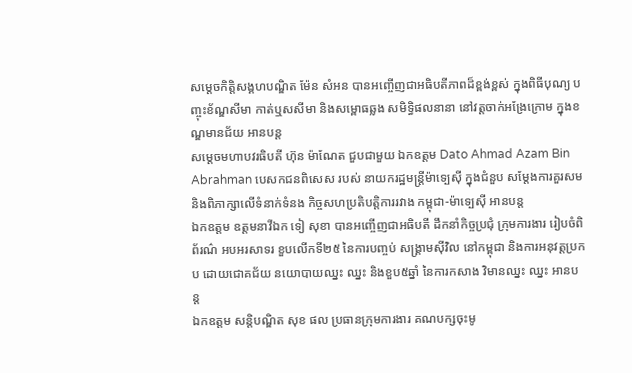សម្ដេចកិត្តិសង្គហបណ្ឌិត ម៉ែន សំអន បានអញ្ចើញជាអធិបតីភាពដ៏ខ្ពង់ខ្ពស់ ក្នុងពិធីបុណ្យ បញ្ចុះខ័ណ្ឌសីមា កាត់ឬសសីមា និងសម្ពោធឆ្លង សមិទ្ធិផលនានា នៅវត្តចាក់អង្រែក្រោម ក្នុងខណ្ឌមានជ័យ អានបន្ត
សម្ដេចមហាបវរធិបតី ហ៊ុន ម៉ាណែត ជួបជាមួយ ឯកឧត្តម Dato Ahmad Azam Bin Abrahman បេសកជនពិសេស របស់ នាយករដ្ឋមន្រ្តីម៉ាទ្បេស៊ី ក្នុងជំនួប សម្តែងការគួរសម និងពិភាក្សាលើទំនាក់ទំនង កិច្ចសហប្រតិបត្តិការរវាង កម្ពុជា-ម៉ាទ្បេស៊ី អានបន្ត
ឯកឧត្តម ឧត្តមនាវីឯក ទៀ សុខា បានអញ្ចើញជាអធិបតី ដឹកនាំកិច្ចប្រជុំ ក្រុមការងារ រៀបចំពិព័រណ៌ អបអរសាទរ ខួបលើកទី២៥ នៃការបញ្ចប់ សង្រ្គាមស៊ីវិល នៅកម្ពុជា និងការអនុវត្តប្រកប ដោយជោគជ័យ នយោបាយឈ្នះ ឈ្នះ និងខួប៥ឆ្នាំ នៃការកសាង វិមានឈ្នះ ឈ្នះ អានបន្ត
ឯកឧត្ដម សន្តិបណ្ឌិត សុខ ផល ប្រធានក្រុមការងារ គណបក្សចុះមូ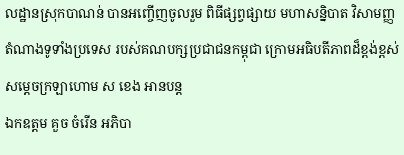លដ្ឋានស្រុកបាណន់ បានអញ្ចើញចូលរួម ពិធីផ្សព្វផ្សាយ មហាសន្និបាត វិសាមញ្ញតំណាងទូទាំងប្រទេស របស់គណបក្សប្រជាជនកម្ពុជា ក្រោមអធិបតីភាពដ៏ខ្ពង់ខ្ពស់ សម្តេចក្រឡាហោម ស ខេង អានបន្ត
ឯកឧត្តម គួច ចំរើន អភិបា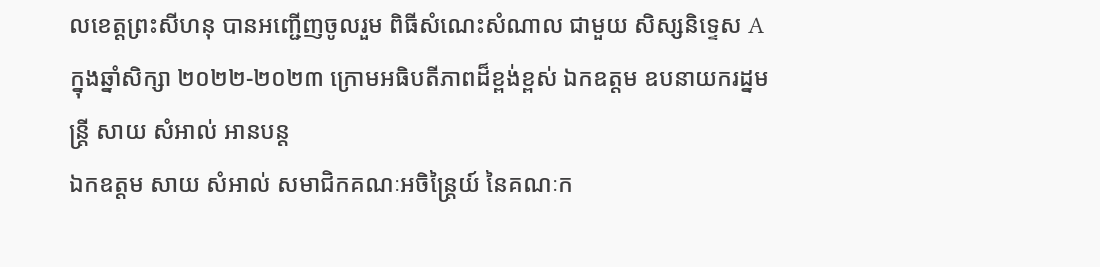លខេត្តព្រះសីហនុ បានអញ្ជើញចូលរួម ពិធីសំណេះសំណាល ជាមួយ សិស្សនិទ្ទេស A ក្នុងឆ្នាំសិក្សា ២០២២-២០២៣ ក្រោមអធិបតីភាពដ៏ខ្ពង់ខ្ពស់ ឯកឧត្តម ឧបនាយករដ្នមន្ត្រី សាយ សំអាល់ អានបន្ត
ឯកឧត្តម សាយ សំអាល់ សមាជិកគណៈអចិន្ត្រៃយ៍ នៃគណៈក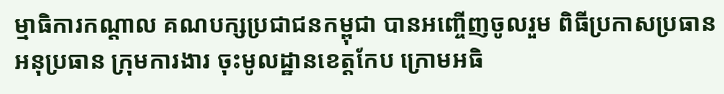ម្មាធិការកណ្តាល គណបក្សប្រជាជនកម្ពុជា បានអញ្ចើញចូលរួម ពិធីប្រកាសប្រធាន អនុប្រធាន ក្រុមការងារ ចុះមូលដ្ឋានខេត្តកែប ក្រោមអធិ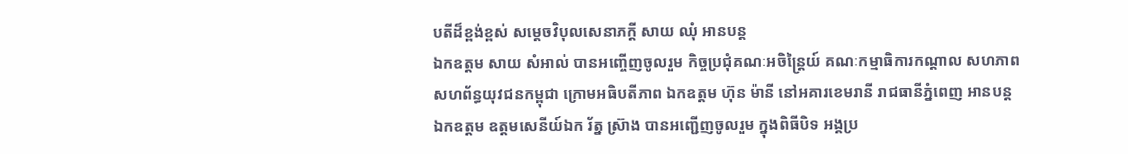បតីដ៏ខ្ពង់ខ្ពស់ សម្តេចវិបុលសេនាភក្តី សាយ ឈុំ អានបន្ត
ឯកឧត្តម សាយ សំអាល់ បានអញ្ចើញចូលរួម កិច្ចប្រជុំគណៈអចិន្ត្រៃយ៍ គណៈកម្មាធិការកណ្តាល សហភាពសហព័ន្ធយុវជនកម្ពុជា ក្រោមអធិបតីភាព ឯកឧត្តម ហ៊ុន ម៉ានី នៅអគារខេមរានី រាជធានីភ្នំពេញ អានបន្ត
ឯកឧត្តម ឧត្តមសេនីយ៍ឯក រ័ត្ន ស្រ៊ាង បានអញ្ជើញចូលរួម ក្នុងពិធីបិទ អង្គប្រ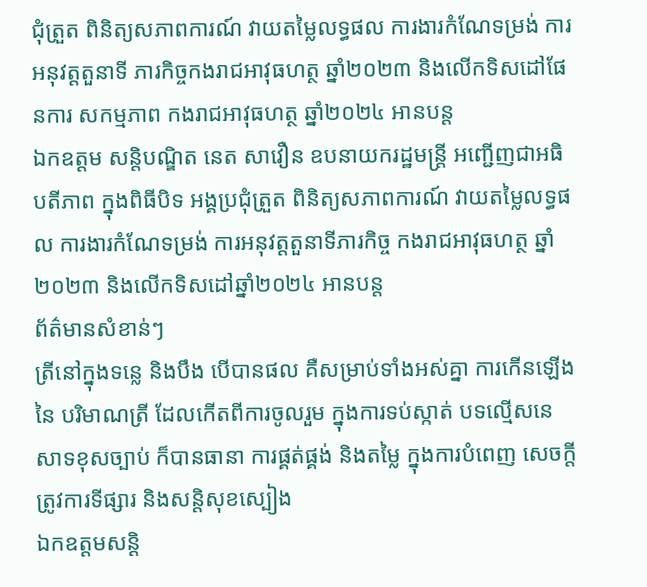ជុំត្រួត ពិនិត្យសភាពការណ៍ វាយតម្លៃលទ្ធផល ការងារកំណែទម្រង់ ការអនុវត្តតួនាទី ភារកិច្ចកងរាជអាវុធហត្ថ ឆ្នាំ២០២៣ និងលើកទិសដៅផែនការ សកម្មភាព កងរាជអាវុធហត្ថ ឆ្នាំ២០២៤ អានបន្ត
ឯកឧត្តម សន្តិបណ្ឌិត នេត សាវឿន ឧបនាយករដ្ឋមន្ត្រី អញ្ជើញជាអធិបតីភាព ក្នុងពិធីបិទ អង្គប្រជុំត្រួត ពិនិត្យសភាពការណ៍ វាយតម្លៃលទ្ធផល ការងារកំណែទម្រង់ ការអនុវត្តតួនាទីភារកិច្ច កងរាជអាវុធហត្ថ ឆ្នាំ២០២៣ និងលើកទិសដៅឆ្នាំ២០២៤ អានបន្ត
ព័ត៌មានសំខាន់ៗ
ត្រីនៅក្នុងទន្លេ និងបឹង បើបានផល គឺសម្រាប់ទាំងអស់គ្នា ការកើនឡើង នៃ បរិមាណត្រី ដែលកើតពីការចូលរួម ក្នុងការទប់ស្កាត់ បទល្មើសនេសាទខុសច្បាប់ ក៏បានធានា ការផ្គត់ផ្គង់ និងតម្លៃ ក្នុងការបំពេញ សេចក្តីត្រូវការទីផ្សារ និងសន្តិសុខស្បៀង
ឯកឧត្តមសន្តិ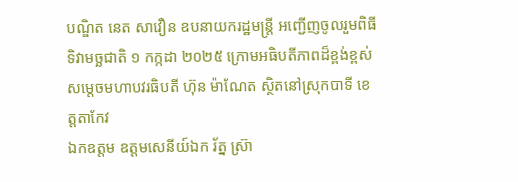បណ្ឌិត នេត សាវឿន ឧបនាយករដ្ឋមន្រ្តី អញ្ជើញចូលរួមពិធីទិវាមច្ឆជាតិ ១ កក្កដា ២០២៥ ក្រោមអធិបតីភាពដ៏ខ្ពង់ខ្ពស់សម្តេចមហាបវរធិបតី ហ៊ុន ម៉ាណែត ស្ថិតនៅស្រុកបាទី ខេត្តតាកែវ
ឯកឧត្តម ឧត្តមសេនីយ៍ឯក រ័ត្ន ស៊្រា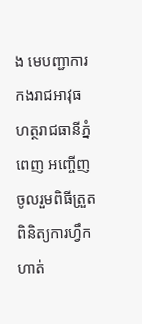ង មេបញ្ជាការកងរាជអាវុធហត្ថរាជធានីភ្នំពេញ អញ្ចើញចូលរួមពិធីត្រួតពិនិត្យការហ្វឹកហាត់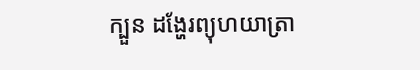ក្បួន ដង្ហែរព្យុហយាត្រា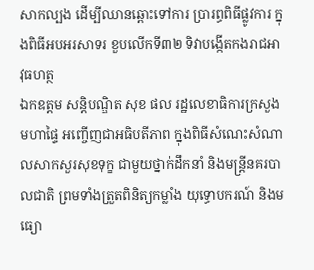សាកល្បង ដើម្បីឈានឆ្ពោះទៅការ ប្រារព្ធពិធីផ្លូវការ ក្នុងពិធីអបអរសាទរ ខួបលើកទី៣២ ទិវាបង្កើតកងរាជអាវុធហត្ថ
ឯកឧត្តម សន្តិបណ្ឌិត សុខ ផល រដ្ឋលេខាធិការក្រសួងមហាផ្ទៃ អញ្ចើញជាអធិបតីភាព ក្នុងពិធីសំណេះសំណាលសាកសួរសុខទុក្ខ ជាមួយថ្នាក់ដឹកនាំ និងមន្រ្តីនគរបាលជាតិ ព្រមទាំងត្រួតពិនិត្យកម្លាំង យុទ្ធោបករណ៍ និងមធ្យោ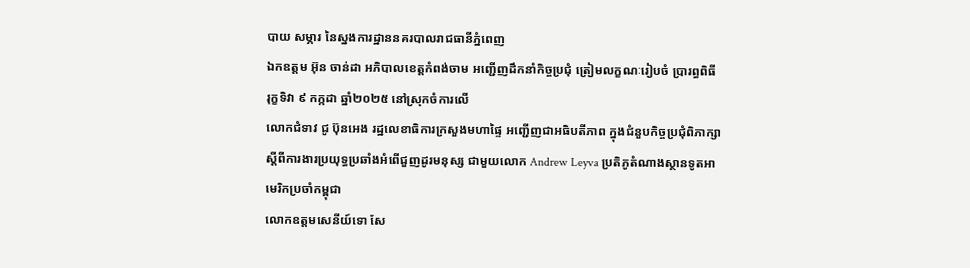បាយ សម្ភារ នៃស្នងការដ្ឋាននគរបាលរាជធានីភ្នំពេញ
ឯកឧត្តម អ៊ុន ចាន់ដា អភិបាលខេត្តកំពង់ចាម អញ្ជើញដឹកនាំកិច្ចប្រជុំ ត្រៀមលក្ខណៈរៀបចំ ប្រារព្ធពិធី រុក្ខទិវា ៩ កក្កដា ឆ្នាំ២០២៥ នៅស្រុកចំការលើ
លោកជំទាវ ជូ ប៊ុនអេង រដ្ឋលេខាធិការក្រសួងមហាផ្ទៃ អញ្ជើញជាអធិបតីភាព ក្នុងជំនួបកិច្ចប្រជុំពិភាក្សា ស្តីពីការងារប្រយុទ្ធប្រឆាំងអំពើជួញដូរមនុស្ស ជាមួយលោក Andrew Leyva ប្រតិភូតំណាងស្ថានទូតអាមេរិកប្រចាំកម្ពុជា
លោកឧត្តមសេនីយ៍ទោ សែ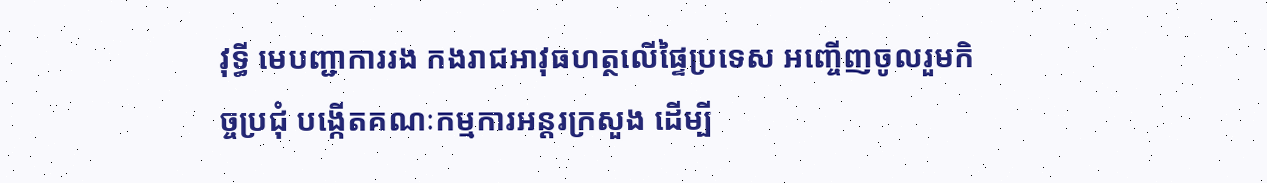វុទ្ធី មេបញ្ជាការរង កងរាជអាវុធហត្ថលើផ្ទៃប្រទេស អញ្ចើញចូលរួមកិច្ចប្រជុំ បង្កើតគណៈកម្មការអន្តរក្រសួង ដើម្បី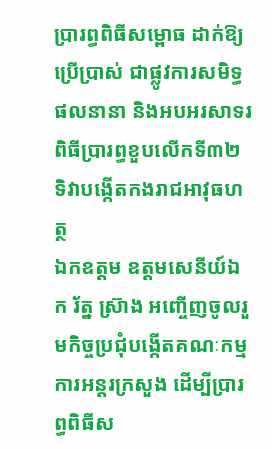ប្រារព្ធពិធីសម្ពោធ ដាក់ឱ្យប្រើប្រាស់ ជាផ្លូវការសមិទ្ធផលនានា និងអបអរសាទរ ពិធីប្រារព្ធខួបលើកទី៣២ ទិវាបង្កើតកងរាជអាវុធហត្ថ
ឯកឧត្តម ឧត្តមសេនីយ៍ឯក រ័ត្ន ស្រ៊ាង អញ្ចើញចូលរួមកិច្ចប្រជុំបង្កើតគណៈកម្មការអន្តរក្រសួង ដើម្បីប្រារព្ធពិធីស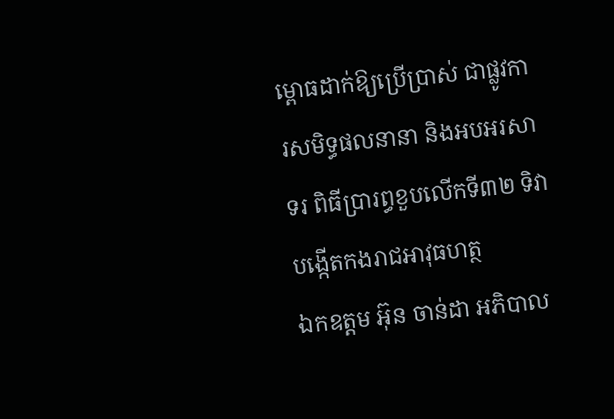ម្ពោធដាក់ឱ្យប្រើប្រាស់ ជាផ្លូវការសមិទ្ធផលនានា និងអបអរសាទរ ពិធីប្រារព្ធខួបលើកទី៣២ ទិវាបង្កើតកងរាជអាវុធហត្ថ
ឯកឧត្ដម អ៊ុន ចាន់ដា អភិបាល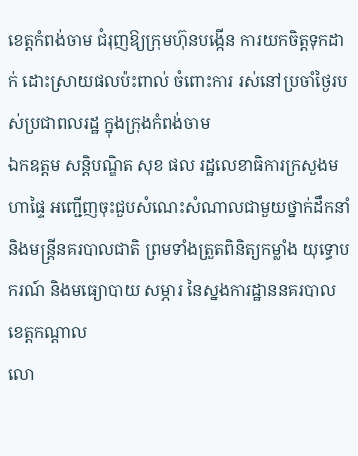ខេត្តកំពង់ចាម ជំរុញឱ្យក្រុមហ៊ុនបង្កេីន ការយកចិត្តទុកដាក់ ដោះស្រាយផលប៉ះពាល់ ចំពោះការ រស់នៅប្រចាំថ្ងៃរបស់ប្រជាពលរដ្ឋ ក្នុងក្រុងកំពង់ចាម
ឯកឧត្តម សន្តិបណ្ឌិត សុខ ផល រដ្ឋលេខាធិការក្រសួងមហាផ្ទៃ អញ្ជើញចុះជួបសំណេះសំណាលជាមួយថ្នាក់ដឹកនាំ និងមន្រ្តីនគរបាលជាតិ ព្រមទាំងត្រួតពិនិត្យកម្លាំង យុទ្ធោបករណ៍ និងមធ្យោបាយ សម្ភារ នៃស្នងការដ្ឋាននគរបាលខេត្តកណ្តាល
លោ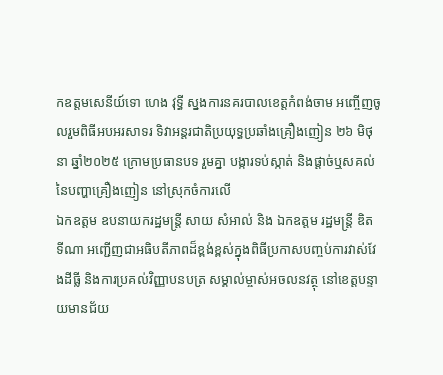កឧត្តមសេនីយ៍ទោ ហេង វុទ្ធី ស្នងការនគរបាលខេត្តកំពង់ចាម អញ្ចើញចូលរួមពិធីអបអរសាទរ ទិវាអន្តរជាតិប្រយុទ្ធប្រឆាំងគ្រឿងញៀន ២៦ មិថុនា ឆ្នាំ២០២៥ ក្រោមប្រធានបទ រួមគ្នា បង្ការទប់ស្កាត់ និងផ្ដាច់ឬសគល់ នៃបញ្ហាគ្រឿងញៀន នៅស្រុកចំការលេី
ឯកឧត្តម ឧបនាយករដ្ឋមន្រ្តី សាយ សំអាល់ និង ឯកឧត្តម រដ្ឋមន្រ្តី ឌិត ទីណា អញ្ជេីញជាអធិបតីភាពដ៏ខ្ពង់ខ្ពស់ក្នុងពិធីប្រកាសបញ្ចប់ការវាស់វែងដីធ្លី និងការប្រគល់វិញ្ញាបនបត្រ សម្គាល់ម្ចាស់អចលនវត្ថុ នៅខេត្តបន្ទាយមានជ័យ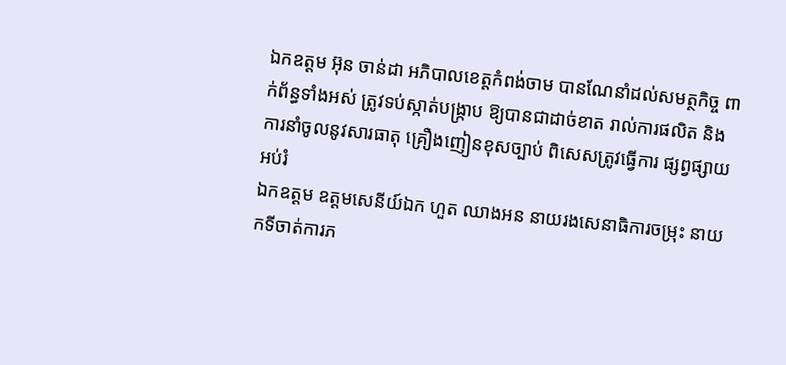ឯកឧត្តម អ៊ុន ចាន់ដា អភិបាលខេត្តកំពង់ចាម បានណែនាំដល់សមត្ថកិច្ច ពាក់ព័ន្ធទាំងអស់ ត្រូវទប់ស្កាត់បង្ក្រាប ឱ្យបានជាដាច់ខាត រាល់ការផលិត និងការនាំចូលនូវសារធាតុ គ្រឿងញៀនខុសច្បាប់ ពិសេសត្រូវធ្វើការ ផ្សព្វផ្សាយអប់រំ
ឯកឧត្តម ឧត្ដមសេនីយ៍ឯក ហួត ឈាងអន នាយរងសេនាធិការចម្រុះ នាយកទីចាត់ការភ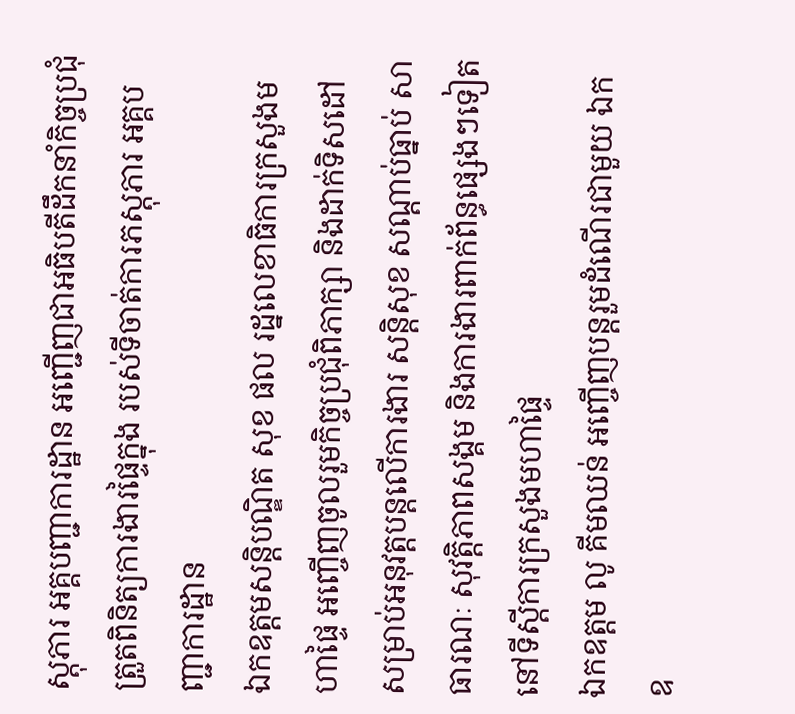ស្តុភារ អគ្គបញ្ជាការដ្ឋាន អញ្ជើញជាអធិបតីដឹកនាំកិច្ចប្រជុំ ត្រួតពិនិត្យការងារផ្ទៃក្នុង របស់ទីចាត់ការភស្តុភារ អគ្គបញ្ជាការដ្ឋាន
ឯកឧត្ដមសន្តិបណ្ឌិត សុខ ផល រដ្នលេខាធិការក្រសួងមហាផ្ទៃ អញ្ចើញចូលរួមកិច្ចប្រជុំពិភាក្សា និងដាក់ទិសដៅ សម្រាប់អនុវត្តបន្តលើការងារ សន្តិសុខ សណ្តាប់ធ្នាប់ សាធារណៈ សុវត្តិភាពសង្គម និងការងារពាក់ព័ន្ធផ្សេងៗទៀត នៅទីស្តីការក្រសួងមហាផ្ទៃ
ឯកឧត្តម លូ គីមឈន់ អញ្ចើញបន្តរួមដំណើរជាមួយ ឯកឧ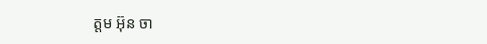ត្តម អ៊ុន ចា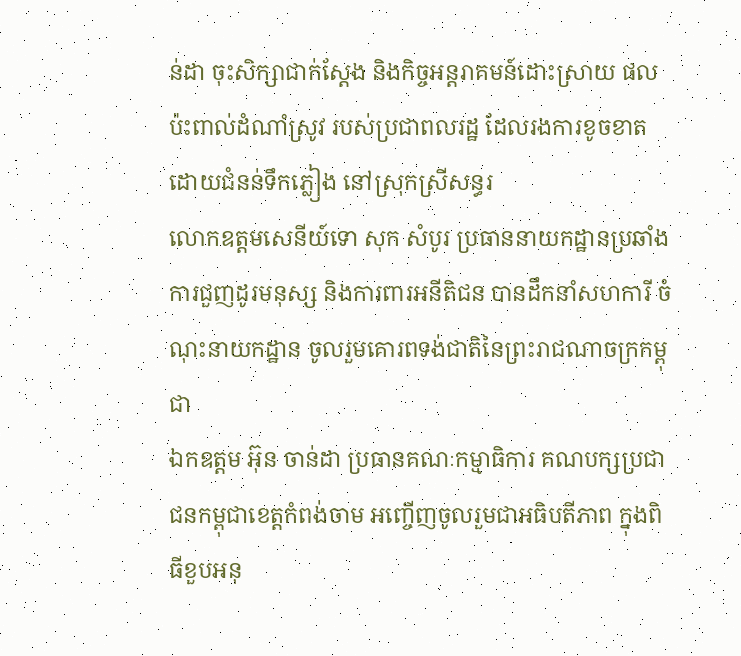ន់ដា ចុះសិក្សាជាក់ស្តែង និងកិច្ចអន្តរាគមន៍ដោះស្រាយ ផលប៉ះពាល់ដំណាំស្រូវ របស់ប្រជាពលរដ្ឋ ដែលរងការខូចខាត ដោយជំនន់ទឹកភ្លៀង នៅស្រុកស្រីសន្ធរ
លោកឧត្តមសេនីយ៍ទោ សុក សំបូរ ប្រធាននាយកដ្ឋានប្រឆាំងការជួញដូរមនុស្ស និងការពារអនីតិជន បានដឹកនាំសហការី ចំណុះនាយកដ្ឋាន ចូលរួមគោរពទង់ជាតិនៃព្រះរាជណាចក្រកម្ពុជា
ឯកឧត្តម អ៊ុន ចាន់ដា ប្រធានគណៈកម្មាធិការ គណបក្សប្រជាជនកម្ពុជាខេត្តកំពង់ចាម អញ្ចើញចូលរួមជាអធិបតីភាព ក្នុងពិធីខួបអនុ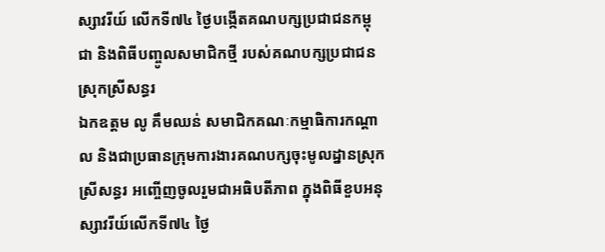ស្សាវរីយ៍ លើកទី៧៤ ថ្ងៃបង្កើតគណបក្សប្រជាជនកម្ពុជា និងពិធីបញ្ចូលសមាជិកថ្មី របស់គណបក្សប្រជាជនស្រុកស្រីសន្ធរ
ឯកឧត្តម លូ គឹមឈន់ សមាជិកគណៈកម្មាធិការកណ្តាល និងជាប្រធានក្រុមការងារគណបក្សចុះមូលដ្នានស្រុកស្រីសន្ធរ អញ្ចើញចូលរួមជាអធិបតីភាព ក្នុងពិធីខួបអនុស្សាវរីយ៍លើកទី៧៤ ថ្ងៃ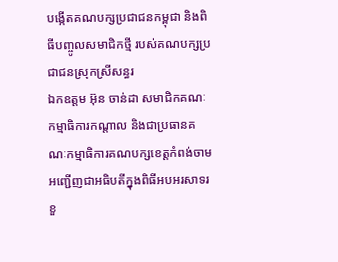បង្កើតគណបក្សប្រជាជនកម្ពុជា និងពិធីបញ្ចូលសមាជិកថ្មី របស់គណបក្សប្រជាជនស្រុកស្រីសន្ធរ
ឯកឧត្តម អ៊ុន ចាន់ដា សមាជិកគណៈកម្មាធិការកណ្តាល និងជាប្រធានគណៈកម្មាធិការគណបក្សខេត្តកំពង់ចាម អញ្ជើញជាអធិបតីក្នុងពិធីអបអរសាទរ ខួ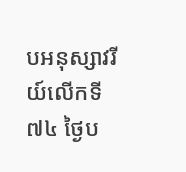បអនុស្សាវរីយ៍លើកទី៧៤ ថ្ងៃប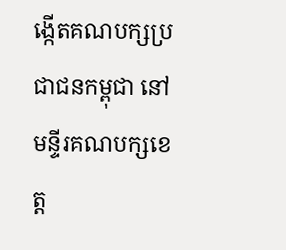ង្កើតគណបក្សប្រជាជនកម្ពុជា នៅមន្ទីរគណបក្សខេត្ត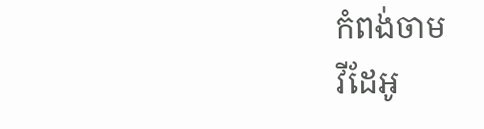កំពង់ចាម
វីដែអូ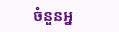ចំនួនអ្ន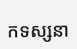កទស្សនា